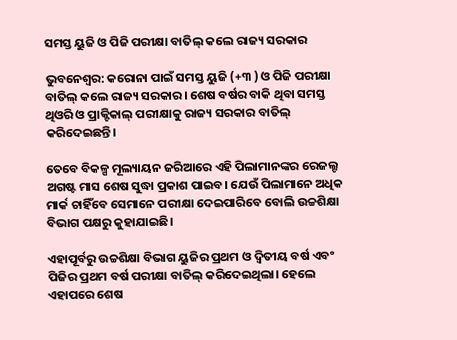ସମସ୍ତ ୟୁଜି ଓ ପିଜି ପରୀକ୍ଷା ବାତିଲ୍ କଲେ ରାଜ୍ୟ ସରକାର

ଭୁବନେଶ୍ୱର: କରୋନା ପାଇଁ ସମସ୍ତ ୟୁଜି (+୩ ) ଓ ପିଜି ପରୀକ୍ଷା ବାତିଲ୍ କଲେ ରାଜ୍ୟ ସରକାର। ଶେଷ ବର୍ଷର ବାକି ଥିବା ସମସ୍ତ ଥିଓରି ଓ ପ୍ରାକ୍ଟିକାଲ୍ ପରୀକ୍ଷାକୁ ରାଜ୍ୟ ସରକାର ବାତିଲ୍ କରିଦେଇଛନ୍ତି।

ତେବେ ବିକଳ୍ପ ମୂଲ୍ୟାୟନ ଜରିଆରେ ଏହି ପିଲାମାନଙ୍କର ରେଜଲ୍ଟ ଅଗଷ୍ଟ ମାସ ଶେଷ ସୁଦ୍ଧା ପ୍ରକାଶ ପାଇବ। ଯେଉଁ ପିଲାମାନେ ଅଧିକ ମାର୍କ ଚାହିଁବେ ସେମାନେ ପରୀକ୍ଷା ଦେଇପାରିବେ ବୋଲି ଉଚ୍ଚଶିକ୍ଷା ବିଭାଗ ପକ୍ଷରୁ କୁହାଯାଇଛି।

ଏହାପୂର୍ବରୁ ଉଚ୍ଚଶିକ୍ଷା ବିଭାଗ ୟୁଜିର ପ୍ରଥମ ଓ ଦ୍ୱିତୀୟ ବର୍ଷ ଏବଂ ପିଜିର ପ୍ରଥମ ବର୍ଷ ପରୀକ୍ଷା ବାତିଲ୍ କରିଦେଇଥିଲା। ହେଲେ ଏହାପରେ ଶେଷ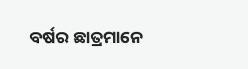ବର୍ଷର ଛାତ୍ରମାନେ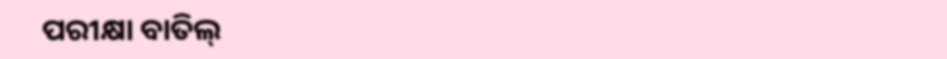ପରୀକ୍ଷା ବାତିଲ୍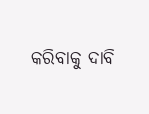କରିବାକୁ ଦାବି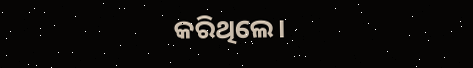କରିଥିଲେ।